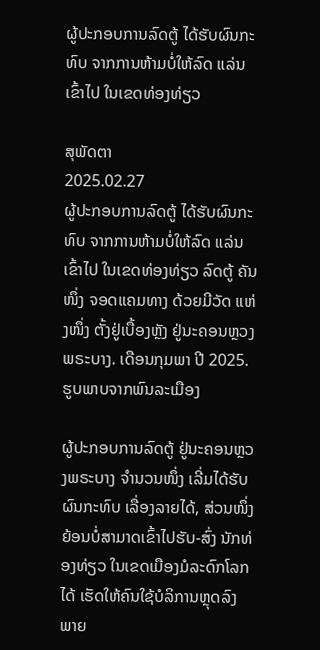ຜູ້ປະກອບການລົດຕູ້ ໄດ້ຮັບຜົນກະທົບ ຈາກການຫ້າມບໍ່ໃຫ້ລົດ ແລ່ນເຂົ້າໄປ ໃນເຂດທ່ອງທ່ຽວ

ສຸພັດຕາ
2025.02.27
ຜູ້ປະກອບການລົດຕູ້ ໄດ້ຮັບຜົນກະທົບ ຈາກການຫ້າມບໍ່ໃຫ້ລົດ ແລ່ນເຂົ້າໄປ ໃນເຂດທ່ອງທ່ຽວ ລົດຕູ້ ຄັນໜຶ່ງ ຈອດແຄມທາງ ດ້ວຍມີວັດ ແຫ່ງໜຶ່ງ ຕັ້ງຢູ່ເບື້ອງຫຼັງ ຢູ່ນະຄອນຫຼວງພຣະບາງ. ເດືອນກຸມພາ ປີ 2025.
ຮູບພາບຈາກພົນລະເມືອງ

ຜູ້ປະກອບການລົດຕູ້ ຢູ່ນະຄອນຫຼວງພຣະບາງ ຈໍານວນໜຶ່ງ ເລີ່ມໄດ້ຮັບຜົນກະທົບ ເລື່ອງລາຍໄດ້, ສ່ວນໜຶ່ງ ຍ້ອນບໍ່ສາມາດເຂົ້າໄປຮັບ-ສົ່ງ ນັກທ່ອງທ່ຽວ ໃນເຂດເມືອງມໍລະດົກໂລກໄດ້ ເຮັດໃຫ້ຄົນໃຊ້ບໍລິການຫຼຸດລົງ ພາຍ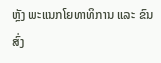ຫຼັງ ພະແນກໂຍທາທິການ ແລະ ຂົນສົ່ງ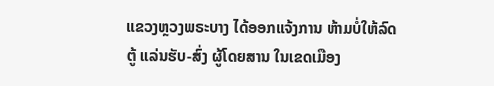ແຂວງຫຼວງພຣະບາງ ໄດ້ອອກແຈ້ງການ ຫ້າມບໍ່ໃຫ້ລົດຕູ້ ແລ່ນຮັບ-ສົ່ງ ຜູ້ໂດຍສານ ໃນເຂດເມືອງ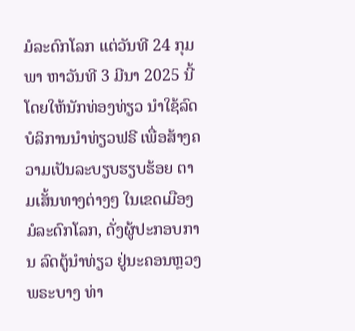ມໍລະດົກໂລກ ແຕ່ວັນທີ 24 ກຸມພາ ຫາວັນທີ 3 ມີນາ 2025 ນີ້ ໂດຍໃຫ້ນັກທ່ອງທ່ຽວ ນໍາໃຊ້ລົດບໍລິການນໍາທ່ຽວຟຣີ ເພື່ອສ້າງຄວາມເປັນລະບຽບຮຽບຮ້ອຍ ຕາມເສັ້ນທາງຕ່າງໆ ໃນເຂດເມືອງມໍລະດົກໂລກ, ດັ່ງຜູ້ປະກອບການ ລົດຕູ້ນໍາທ່ຽວ ຢູ່ນະຄອນຫຼວງພຣະບາງ ທ່າ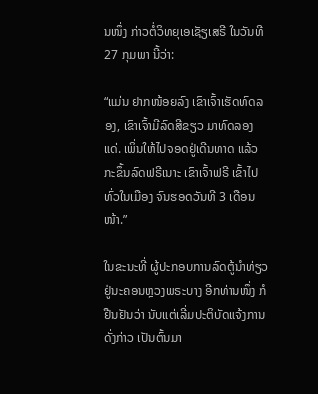ນໜຶ່ງ ກ່າວຕໍ່ວິທຍຸເອເຊັຽເສຣີ ໃນວັນທີ 27 ກຸມພາ ນີ້ວ່າ:

“ແມ່ນ ຢາກໜ້ອຍລົງ ເຂົາເຈົ້າເຮັດທົດລອງ, ເຂົາເຈົ້າມີລົດສີຂຽວ ມາທົດລອງແດ່. ເພິ່ນໃຫ້ໄປຈອດຢູ່ເດີນທາດ ແລ້ວກະຂຶ້ນລົດຟຣີເນາະ ເຂົາເຈົ້າຟຣີ ເຂົ້າໄປທົ່ວໃນເມືອງ ຈົນຮອດວັນທີ 3 ເດືອນໜ້າ.”

ໃນຂະນະທີ່ ຜູ້ປະກອບການລົດຕູ້ນໍາທ່ຽວ ຢູ່ນະຄອນຫຼວງພຣະບາງ ອີກທ່ານໜຶ່ງ ກໍຢືນຢັນວ່າ ນັບແຕ່ເລີ່ມປະຕິບັດແຈ້ງການດັ່ງກ່າວ ເປັນຕົ້ນມາ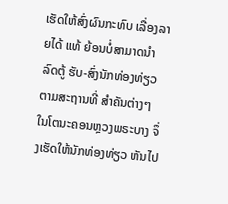ເຮັດໃຫ້ສົ່ງຜົນກະທົບ ເລື່ອງລາຍໄດ້ ແທ້ ຍ້ອນບໍ່ສາມາດນໍາລົດຕູ້ ຮັບ-ສົ່ງນັກທ່ອງທ່ຽວ ຕາມສະຖານທີ່ ສໍາຄັນຕ່າງໆ ໃນໂຕນະຄອນຫຼວງພຣະບາງ ຈຶ່ງເຮັດໃຫ້ນັກທ່ອງທ່ຽວ ຫັນໄປ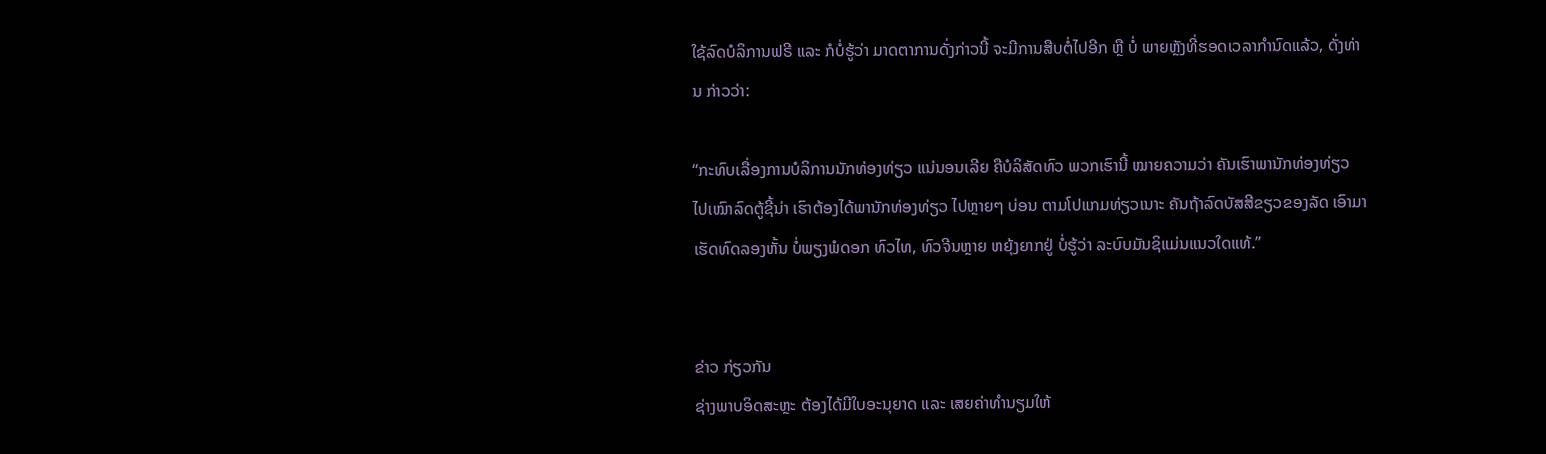ໃຊ້ລົດບໍລິການຟຣີ ແລະ ກໍບໍ່ຮູ້ວ່າ ມາດຕາການດັ່ງກ່າວນີ້ ຈະມີການສືບຕໍ່ໄປອີກ ຫຼື ບໍ່ ພາຍຫຼັງທີ່ຮອດເວລາກໍານົດແລ້ວ, ດັ່ງທ່ານ ກ່າວວ່າ:

“ກະທົບເລື່ອງການບໍລິການນັກທ່ອງທ່ຽວ ແນ່ນອນເລີຍ ຄືບໍລິສັດທົວ ພວກເຮົານີ້ ໝາຍຄວາມວ່າ ຄັນເຮົາພານັກທ່ອງທ່ຽວ ໄປເໝົາລົດຕູ້ຊີ້ນ່າ ເຮົາຕ້ອງໄດ້ພານັກທ່ອງທ່ຽວ ໄປຫຼາຍໆ ບ່ອນ ຕາມໂປແກມທ່ຽວເນາະ ຄັນຖ້າລົດບັສສີຂຽວຂອງລັດ ເອົາມາເຮັດທົດລອງຫັ້ນ ບໍ່ພຽງພໍດອກ ທົວໄທ, ທົວຈີນຫຼາຍ ຫຍຸ້ງຍາກຢູ່ ບໍ່ຮູ້ວ່າ ລະບົບມັນຊິແມ່ນແນວໃດແທ້.”


ຂ່າວ ກ່ຽວກັນ
ຊ່າງພາບອິດສະຫຼະ ຕ້ອງໄດ້ມີໃບອະນຸຍາດ ແລະ ເສຍຄ່າທຳນຽມໃຫ້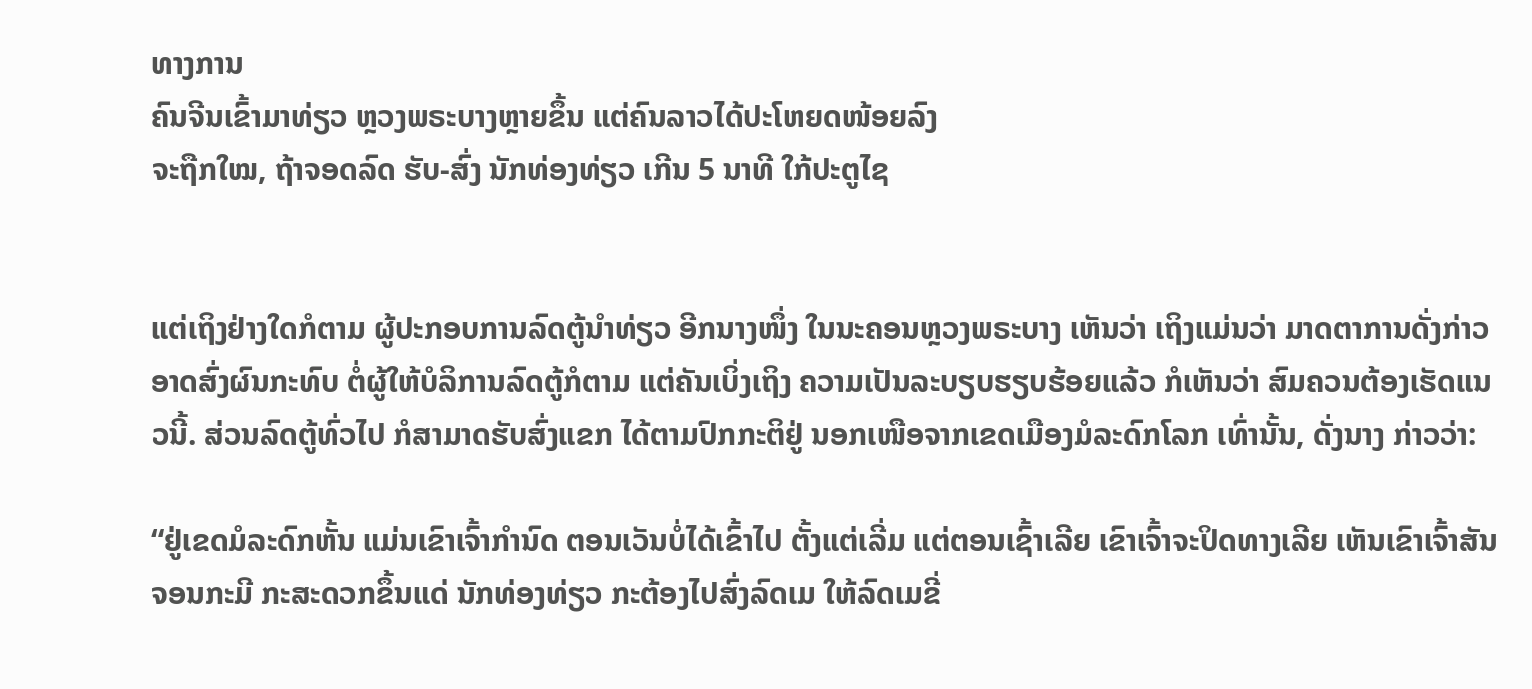ທາງການ
ຄົນຈີນເຂົ້າມາທ່ຽວ ຫຼວງພຣະບາງຫຼາຍຂຶ້ນ ແຕ່ຄົນລາວໄດ້ປະໂຫຍດໜ້ອຍລົງ
ຈະຖືກໃໝ, ຖ້າຈອດລົດ ຮັບ-ສົ່ງ ນັກທ່ອງທ່ຽວ ເກີນ 5 ນາທີ ໃກ້ປະຕູໄຊ


ແຕ່ເຖິງຢ່າງໃດກໍຕາມ ຜູ້ປະກອບການລົດຕູ້ນໍາທ່ຽວ ອີກນາງໜຶ່ງ ໃນນະຄອນຫຼວງພຣະບາງ ເຫັນວ່າ ເຖິງແມ່ນວ່າ ມາດຕາການດັ່ງກ່າວ ອາດສົ່ງຜົນກະທົບ ຕໍ່ຜູ້ໃຫ້ບໍລິການລົດຕູ້ກໍຕາມ ແຕ່ຄັນເບິ່ງເຖິງ ຄວາມເປັນລະບຽບຮຽບຮ້ອຍແລ້ວ ກໍເຫັນວ່າ ສົມຄວນຕ້ອງເຮັດແນວນີ້. ສ່ວນລົດຕູ້ທົ່ວໄປ ກໍສາມາດຮັບສົ່ງແຂກ ໄດ້ຕາມປົກກະຕິຢູ່ ນອກເໜືອຈາກເຂດເມືອງມໍລະດົກໂລກ ເທົ່ານັ້ນ, ດັ່ງນາງ ກ່າວວ່າ:

“ຢູ່ເຂດມໍລະດົກຫັ້ນ ແມ່ນເຂົາເຈົ້າກໍານົດ ຕອນເວັນບໍ່ໄດ້ເຂົ້າໄປ ຕັ້ງແຕ່ເລີ່ມ ແຕ່ຕອນເຊົ້າເລີຍ ເຂົາເຈົ້າຈະປິດທາງເລີຍ ເຫັນເຂົາເຈົ້າສັນຈອນກະມີ ກະສະດວກຂຶ້ນແດ່ ນັກທ່ອງທ່ຽວ ກະຕ້ອງໄປສົ່ງລົດເມ ໃຫ້ລົດເມຂີ່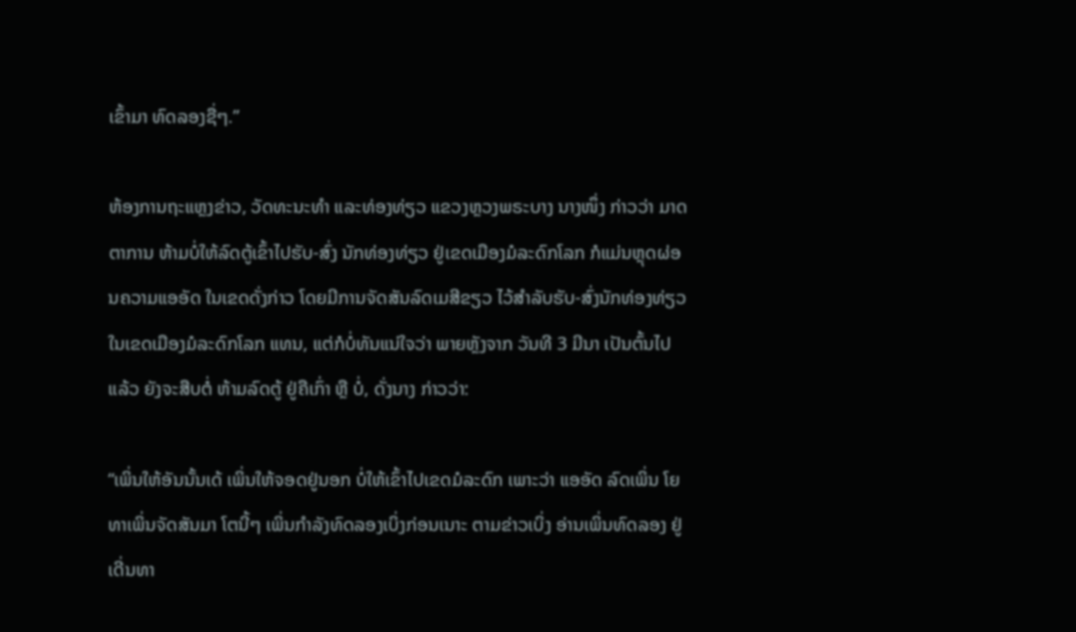ເຂົ້າມາ ທົດລອງຊື່ໆ.”

ຫ້ອງການຖະແຫຼງຂ່າວ, ວັດທະນະທໍາ ແລະທ່ອງທ່ຽວ ແຂວງຫຼວງພຣະບາງ ນາງໜຶ່ງ ກ່າວວ່າ ມາດຕາການ ຫ້າມບໍ່ໃຫ້ລົດຕູ້ເຂົ້າໄປຮັບ-ສົ່ງ ນັກທ່ອງທ່ຽວ ຢູ່ເຂດເມືອງມໍລະດົກໂລກ ກໍແມ່ນຫຼຸດຜ່ອນຄວາມແອອັດ ໃນເຂດດັ່ງກ່າວ ໂດຍມີການຈັດສັນລົດເມສີຂຽວ ໄວ້ສໍາລັບຮັບ-ສົ່ງນັກທ່ອງທ່ຽວ ໃນເຂດເມືອງມໍລະດົກໂລກ ແທນ, ແຕ່ກໍບໍ່ທັນແນ່ໃຈວ່າ ພາຍຫຼັງຈາກ ວັນທີ 3 ມີນາ ເປັນຕົ້ນໄປແລ້ວ ຍັງຈະສືບຕໍ່ ຫ້າມລົດຕູ້ ຢູ່ຄືເກົ່າ ຫຼື ບໍ່, ດັ່ງນາງ ກ່າວວ່າ:

“ເພິ່ນໃຫ້ອັນນັ້ນເດ້ ເພິ່ນໃຫ້ຈອດຢູ່ນອກ ບໍ່ໃຫ້ເຂົ້າໄປເຂດມໍລະດົກ ເພາະວ່າ ແອອັດ ລົດເພິ່ນ ໂຍທາເພິ່ນຈັດສັນມາ ໂຕນີ້ໆ ເພິ່ນກໍາລັງທົດລອງເບິ່ງກ່ອນເນາະ ຕາມຂ່າວເບິ່ງ ອ່ານເພິ່ນທົດລອງ ຢູ່ເດີ່ນທາ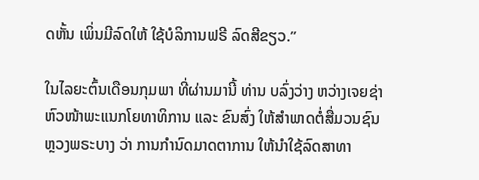ດຫັ້ນ ເພິ່ນມີລົດໃຫ້ ໃຊ້ບໍລິການຟຣີ ລົດສີຂຽວ.”

ໃນໄລຍະຕົ້ນເດືອນກຸມພາ ທີ່ຜ່ານມານີ້ ທ່ານ ບລົ່ງວ່າງ ຫວ່າງເຈຍຊ່າ ຫົວໜ້າພະແນກໂຍທາທິການ ແລະ ຂົນສົ່ງ ໃຫ້ສໍາພາດຕໍ່ສື່ມວນຊົນ ຫຼວງພຣະບາງ ວ່າ ການກຳນົດມາດຕາການ ໃຫ້ນຳໃຊ້ລົດສາທາ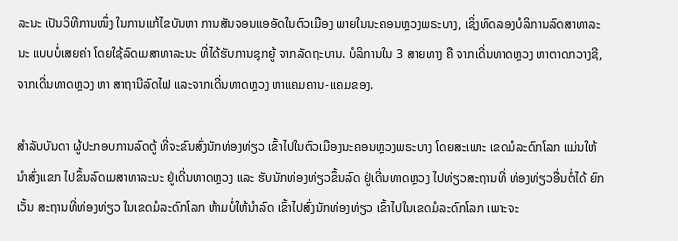ລະນະ ເປັນວິທີການໜຶ່ງ ໃນການແກ້ໄຂບັນຫາ ການສັນຈອນແອອັດໃນຕົວເມືອງ ພາຍໃນນະຄອນຫຼວງພຣະບາງ, ເຊິ່ງທົດລອງບໍລິການລົດສາທາລະນະ ແບບບໍ່ເສຍຄ່າ ໂດຍໃຊ້ລົດເມສາທາລະນະ ທີ່ໄດ້ຮັບການຊຸກຍູ້ ຈາກລັດຖະບານ. ບໍລິການໃນ 3 ສາຍທາງ ຄື ຈາກເດີ່ນທາດຫຼວງ ຫາຕາດກວາງຊີ, ຈາກເດີ່ນທາດຫຼວງ ຫາ ສາຖານີລົດໄຟ ແລະຈາກເດີ່ນທາດຫຼວງ ຫາແຄມຄານ-ແຄມຂອງ.

ສຳລັບບັນດາ ຜູ້ປະກອບການລົດຕູ້ ທີ່ຈະຂົນສົ່ງນັກທ່ອງທ່ຽວ ເຂົ້າໄປໃນຕົວເມືອງນະຄອນຫຼວງພຣະບາງ ໂດຍສະເພາະ ເຂດມໍລະດົກໂລກ ແມ່ນໃຫ້ນຳສົ່ງແຂກ ໄປຂຶ້ນລົດເມສາທາລະນະ ຢູ່ເດີ່ນທາດຫຼວງ ແລະ ຮັບນັກທ່ອງທ່ຽວຂຶ້ນລົດ ຢູ່ເດີ່ນທາດຫຼວງ ໄປທ່ຽວສະຖານທີ່ ທ່ອງທ່ຽວອື່ນຕໍ່ໄດ້ ຍົກເວັ້ນ ສະຖານທີ່ທ່ອງທ່ຽວ ໃນເຂດມໍລະດົກໂລກ ຫ້າມບໍ່ໃຫ້ນຳລົດ ເຂົ້າໄປສົ່ງນັກທ່ອງທ່ຽວ ເຂົ້າໄປໃນເຂດມໍລະດົກໂລກ ເພາະຈະ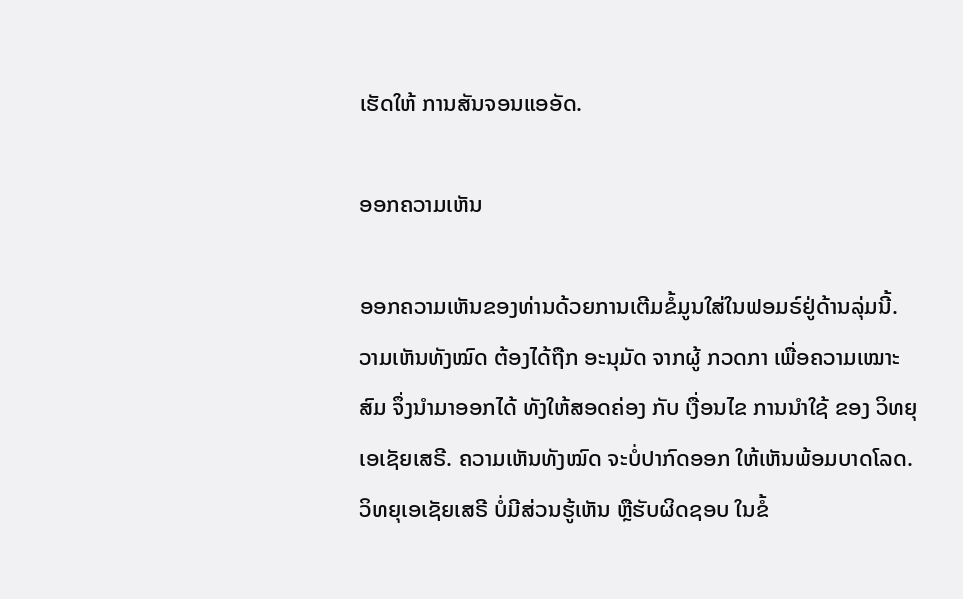ເຮັດໃຫ້ ການສັນຈອນແອອັດ.

ອອກຄວາມເຫັນ

ອອກຄວາມເຫັນຂອງທ່ານດ້ວຍການເຕີມຂໍ້ມູນໃສ່ໃນຟອມຣ໌ຢູ່ດ້ານລຸ່ມນີ້. ວາມເຫັນທັງໝົດ ຕ້ອງໄດ້ຖືກ ອະນຸມັດ ຈາກຜູ້ ກວດກາ ເພື່ອຄວາມເໝາະສົມ ຈຶ່ງນໍາມາອອກໄດ້ ທັງໃຫ້ສອດຄ່ອງ ກັບ ເງື່ອນໄຂ ການນຳໃຊ້ ຂອງ ວິທຍຸເອເຊັຍເສຣີ. ຄວາມເຫັນທັງໝົດ ຈະບໍ່ປາກົດອອກ ໃຫ້ເຫັນພ້ອມບາດໂລດ. ວິທຍຸເອເຊັຍເສຣີ ບໍ່ມີສ່ວນຮູ້ເຫັນ ຫຼືຮັບຜິດຊອບ ໃນຂໍ້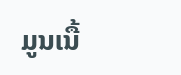ມູນເນື້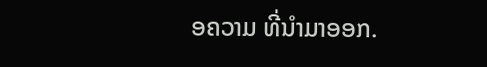ອຄວາມ ທີ່ນໍາມາອອກ.